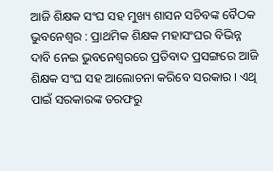ଆଜି ଶିକ୍ଷକ ସଂଘ ସହ ମୁଖ୍ୟ ଶାସନ ସଚିବଙ୍କ ବୈଠକ
ଭୁବନେଶ୍ୱର : ପ୍ରାଥମିକ ଶିକ୍ଷକ ମହାସଂଘର ବିଭିନ୍ନ ଦାବି ନେଇ ଭୁବନେଶ୍ୱରରେ ପ୍ରତିବାଦ ପ୍ରସଙ୍ଗରେ ଆଜି ଶିକ୍ଷକ ସଂଘ ସହ ଆଲୋଚନା କରିବେ ସରକାର । ଏଥି ପାଇଁ ସରକାରଙ୍କ ତରଫରୁ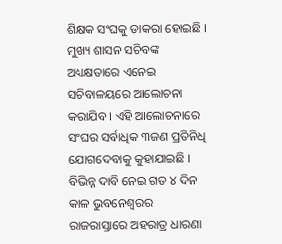ଶିକ୍ଷକ ସଂଘକୁ ଡାକରା ହୋଇଛି । ମୁଖ୍ୟ ଶାସନ ସଚିବଙ୍କ ଅଧ୍ୟକ୍ଷତାରେ ଏନେଇ ସଚିବାଳୟରେ ଆଲୋଚନା କରାଯିବ । ଏହି ଆଲୋଚନାରେ ସଂଘର ସର୍ବାଧିକ ୩ଜଣ ପ୍ରତିନିଧି ଯୋଗଦେବାକୁ କୁହାଯାଇଛି । ବିଭିନ୍ନ ଦାବି ନେଇ ଗତ ୪ ଦିନ କାଳ ଭୁବନେଶ୍ୱରର ରାଜରାସ୍ତାରେ ଅହରାତ୍ର ଧାରଣା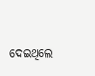ଦେଇଥିଲେ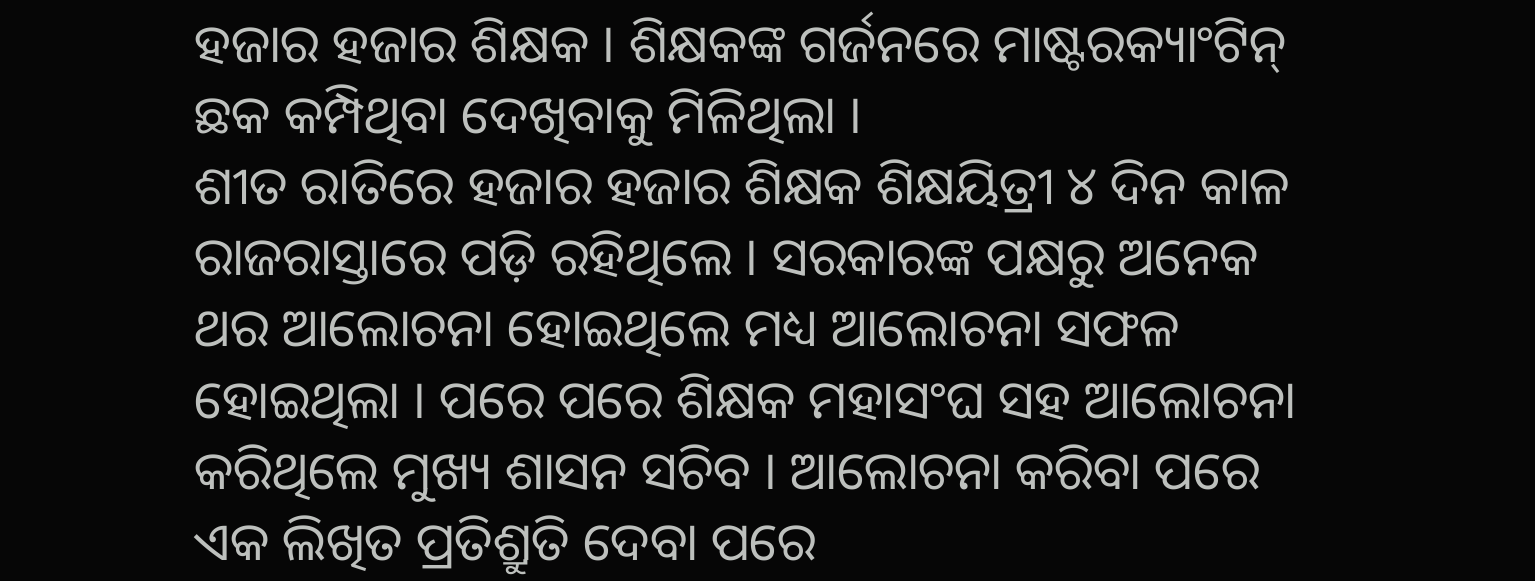ହଜାର ହଜାର ଶିକ୍ଷକ । ଶିକ୍ଷକଙ୍କ ଗର୍ଜନରେ ମାଷ୍ଟରକ୍ୟାଂଟିନ୍ ଛକ କମ୍ପିଥିବା ଦେଖିବାକୁ ମିଳିଥିଲା ।
ଶୀତ ରାତିରେ ହଜାର ହଜାର ଶିକ୍ଷକ ଶିକ୍ଷୟିତ୍ରୀ ୪ ଦିନ କାଳ ରାଜରାସ୍ତାରେ ପଡ଼ି ରହିଥିଲେ । ସରକାରଙ୍କ ପକ୍ଷରୁ ଅନେକ ଥର ଆଲୋଚନା ହୋଇଥିଲେ ମଧ୍ୟ ଆଲୋଚନା ସଫଳ ହୋଇଥିଲା । ପରେ ପରେ ଶିକ୍ଷକ ମହାସଂଘ ସହ ଆଲୋଚନା କରିଥିଲେ ମୁଖ୍ୟ ଶାସନ ସଚିବ । ଆଲୋଚନା କରିବା ପରେ ଏକ ଲିଖିତ ପ୍ରତିଶ୍ରୁତି ଦେବା ପରେ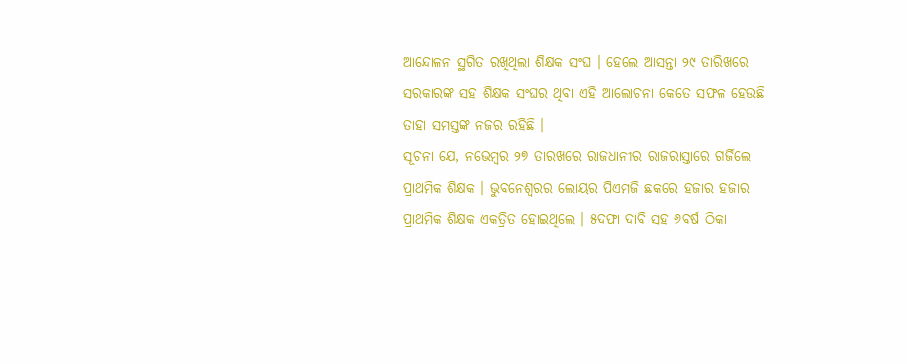ଆନ୍ଦୋଳନ ସ୍ଥଗିତ ରଖିଥିଲା ଶିକ୍ଷକ ସଂଘ । ହେଲେ ଆସନ୍ତା ୨୯ ତାରିଖରେ ସରକାରଙ୍କ ସହ ଶିକ୍ଷକ ସଂଘର ଥିବା ଏହି ଆଲୋଚନା କେତେ ସଫଳ ହେଉଛି ତାହା ସମସ୍ତଙ୍କ ନଜର ରହିଛି ।
ସୂଚନା ଯେ, ନଭେମ୍ବର ୨୭ ତାରଖରେ ରାଜଧାନୀର ରାଜରାସ୍ତାରେ ଗର୍ଜିଲେ ପ୍ରାଥମିକ ଶିକ୍ଷକ । ଭୁବନେଶ୍ୱରର ଲୋୟର ପିଏମଜି ଛକରେ ହଜାର ହଜାର ପ୍ରାଥମିକ ଶିକ୍ଷକ ଏକତ୍ରିତ ହୋଇଥିଲେ । ୫ଦଫା ଦାବି ସହ ୬ବର୍ଷ ଠିକା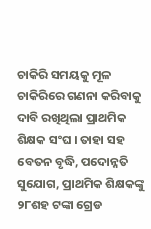ଚାକିରି ସମୟକୁ ମୂଳ ଚାକିରିରେ ଗଣନା କରିବାକୁ ଦାବି ରଖିଥିଲା ପ୍ରାଥମିକ ଶିକ୍ଷକ ସଂଘ । ତାହା ସହ ବେତନ ବୃଦ୍ଧି, ପଦୋନ୍ନତି ସୁଯୋଗ, ପ୍ରାଥମିକ ଶିକ୍ଷକଙ୍କୁ ୨୮ଶହ ଟଙ୍କା ଗ୍ରେଡ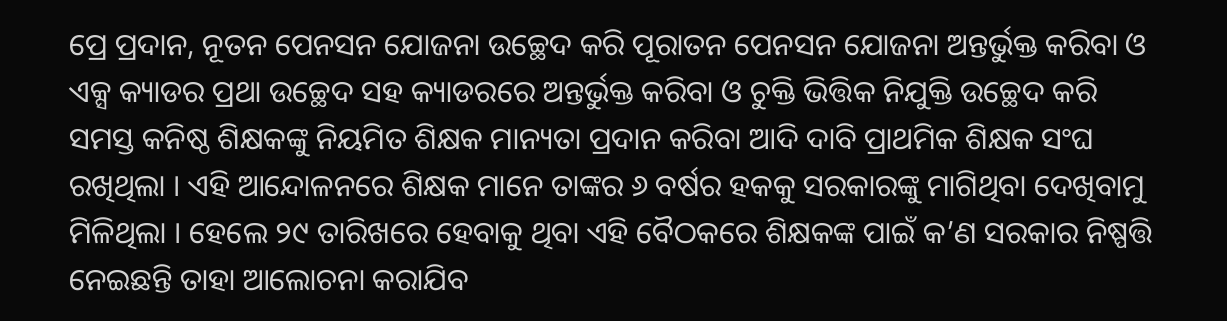ପ୍ରେ ପ୍ରଦାନ, ନୂତନ ପେନସନ ଯୋଜନା ଉଚ୍ଛେଦ କରି ପୂରାତନ ପେନସନ ଯୋଜନା ଅନ୍ତର୍ଭୁକ୍ତ କରିବା ଓ ଏକ୍ସ କ୍ୟାଡର ପ୍ରଥା ଉଚ୍ଛେଦ ସହ କ୍ୟାଡରରେ ଅନ୍ତର୍ଭୁକ୍ତ କରିବା ଓ ଚୁକ୍ତି ଭିତ୍ତିକ ନିଯୁକ୍ତି ଉଚ୍ଛେଦ କରି ସମସ୍ତ କନିଷ୍ଠ ଶିକ୍ଷକଙ୍କୁ ନିୟମିତ ଶିକ୍ଷକ ମାନ୍ୟତା ପ୍ରଦାନ କରିବା ଆଦି ଦାବି ପ୍ରାଥମିକ ଶିକ୍ଷକ ସଂଘ ରଖିଥିଲା । ଏହି ଆନ୍ଦୋଳନରେ ଶିକ୍ଷକ ମାନେ ତାଙ୍କର ୬ ବର୍ଷର ହକକୁ ସରକାରଙ୍କୁ ମାଗିଥିବା ଦେଖିବାମୁ ମିଳିଥିଲା । ହେଲେ ୨୯ ତାରିଖରେ ହେବାକୁ ଥିବା ଏହି ବୈଠକରେ ଶିକ୍ଷକଙ୍କ ପାଇଁ କ’ଣ ସରକାର ନିଷ୍ପତ୍ତି ନେଇଛନ୍ତି ତାହା ଆଲୋଚନା କରାଯିବ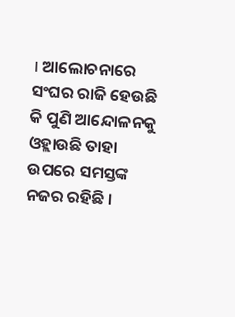। ଆଲୋଚନାରେ ସଂଘର ରାଜି ହେଉଛି କି ପୁଣି ଆନ୍ଦୋଳନକୁ ଓହ୍ଲାଉଛି ତାହା ଉପରେ ସମସ୍ତଙ୍କ ନଜର ରହିଛି ।